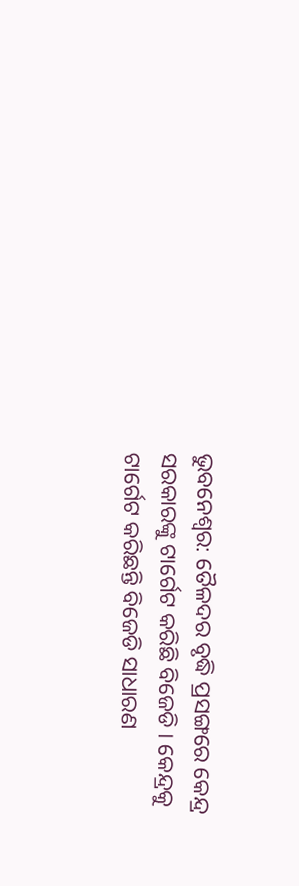ଭୁବନେଶ୍ବର: ତୈଳଦର ବୃଦ୍ଧି ପ୍ରସଙ୍ଗରେ କେନ୍ଦ୍ର ସରକାରଙ୍କୁ ଟାର୍ଗେଟ କରିଛି ବିଜେଡି । କେନ୍ଦ୍ରକୁ ଟାର୍ଗେଟ କରିଛନ୍ତି ବିଜେଡି ସାଧାରଣ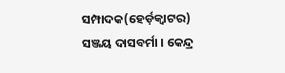ସମ୍ପାଦକ(ହେର୍ଡ଼କ୍ବାଟର) ସଞ୍ଜୟ ଦାସବର୍ମା । କେନ୍ଦ୍ର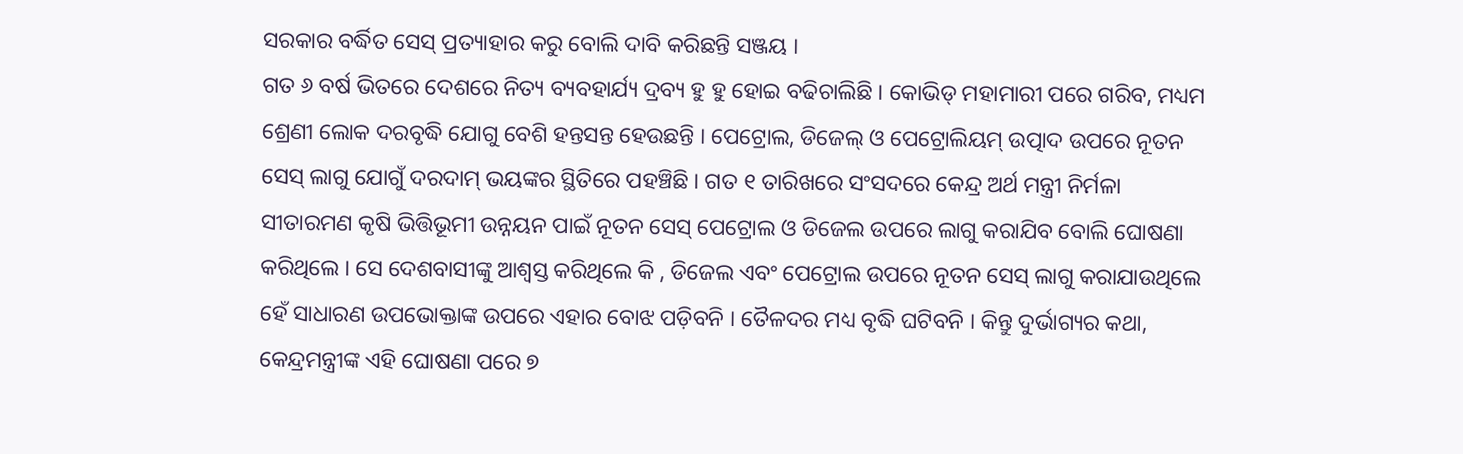ସରକାର ବର୍ଦ୍ଧିତ ସେସ୍ ପ୍ରତ୍ୟାହାର କରୁ ବୋଲି ଦାବି କରିଛନ୍ତି ସଞ୍ଜୟ ।
ଗତ ୬ ବର୍ଷ ଭିତରେ ଦେଶରେ ନିତ୍ୟ ବ୍ୟବହାର୍ଯ୍ୟ ଦ୍ରବ୍ୟ ହୁ ହୁ ହୋଇ ବଢିଚାଲିଛି । କୋଭିଡ୍ ମହାମାରୀ ପରେ ଗରିବ, ମଧ୍ୟମ ଶ୍ରେଣୀ ଲୋକ ଦରବୃଦ୍ଧି ଯୋଗୁ ବେଶି ହନ୍ତସନ୍ତ ହେଉଛନ୍ତି । ପେଟ୍ରୋଲ, ଡିଜେଲ୍ ଓ ପେଟ୍ରୋଲିୟମ୍ ଉତ୍ପାଦ ଉପରେ ନୂତନ ସେସ୍ ଲାଗୁ ଯୋଗୁଁ ଦରଦାମ୍ ଭୟଙ୍କର ସ୍ଥିତିରେ ପହଞ୍ଚିଛି । ଗତ ୧ ତାରିଖରେ ସଂସଦରେ କେନ୍ଦ୍ର ଅର୍ଥ ମନ୍ତ୍ରୀ ନିର୍ମଳା ସୀତାରମଣ କୃଷି ଭିତ୍ତିଭୂମୀ ଉନ୍ନୟନ ପାଇଁ ନୂତନ ସେସ୍ ପେଟ୍ରୋଲ ଓ ଡିଜେଲ ଉପରେ ଲାଗୁ କରାଯିବ ବୋଲି ଘୋଷଣା କରିଥିଲେ । ସେ ଦେଶବାସୀଙ୍କୁ ଆଶ୍ବସ୍ତ କରିଥିଲେ କି , ଡିଜେଲ ଏବଂ ପେଟ୍ରୋଲ ଉପରେ ନୂତନ ସେସ୍ ଲାଗୁ କରାଯାଉଥିଲେ ହେଁ ସାଧାରଣ ଉପଭୋକ୍ତାଙ୍କ ଉପରେ ଏହାର ବୋଝ ପଡ଼ିବନି । ତୈଳଦର ମଧ୍ୟ ବୃଦ୍ଧି ଘଟିବନି । କିନ୍ତୁ ଦୁର୍ଭାଗ୍ୟର କଥା, କେନ୍ଦ୍ରମନ୍ତ୍ରୀଙ୍କ ଏହି ଘୋଷଣା ପରେ ୭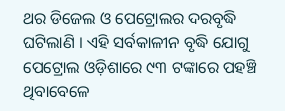ଥର ଡିଜେଲ ଓ ପେଟ୍ରୋଲର ଦରବୃଦ୍ଧି ଘଟିଲାଣି । ଏହି ସର୍ବକାଳୀନ ବୃଦ୍ଧି ଯୋଗୁ ପେଟ୍ରୋଲ ଓଡ଼ିଶାରେ ୯୩ ଟଙ୍କାରେ ପହଞ୍ଚି ଥିବାବେଳେ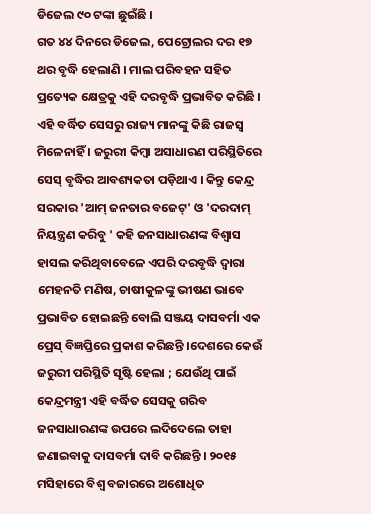ଡିଜେଲ ୯୦ ଟଙ୍କା ଛୁଇଁଛି ।
ଗତ ୪୪ ଦିନରେ ଡିଜେଲ, ପେଟ୍ରୋଲର ଦର ୧୭ ଥର ବୃଦ୍ଧି ହେଲାଣି । ମାଲ ପରିବହନ ସହିତ ପ୍ରତ୍ୟେକ କ୍ଷେତ୍ରକୁ ଏହି ଦରବୃଦ୍ଧି ପ୍ରଭାବିତ କରିଛି । ଏହି ବର୍ଦ୍ଧିତ ସେସରୁ ରାଜ୍ୟ ମାନଙ୍କୁ କିଛି ରାଜସ୍ବ ମିଳେନାହିଁ । ଜରୁରୀ କିମ୍ବା ଅସାଧାରଣ ପରିସ୍ଥିତିରେ ସେସ୍ ବୃଦ୍ଧିର ଆବଶ୍ୟକତା ପଡ଼ିଥାଏ । କିନ୍ତୁ କେନ୍ଦ୍ର ସରକାର 'ଆମ୍ ଜନତାର ବଜେଟ୍' ଓ 'ଦରଦାମ୍ ନିୟନ୍ତ୍ରଣ କରିବୁ ' କହି ଜନସାଧାରଣଙ୍କ ବିଶ୍ବାସ ହାସଲ କରିଥିବାବେଳେ ଏପରି ଦରବୃଦ୍ଧି ଦ୍ଵାରା ମେହନତି ମଣିଷ, ଚାଷୀକୁଳଙ୍କୁ ଭୀଷଣ ଭାବେ ପ୍ରଭାବିତ ହୋଇଛନ୍ତି ବୋଲି ସଞ୍ଜୟ ଦାସବର୍ମା ଏକ ପ୍ରେସ୍ ବିଜ୍ଞପ୍ତିରେ ପ୍ରକାଶ କରିଛନ୍ତି ।ଦେଶରେ କେଉଁ ଜରୁରୀ ପରିସ୍ଥିତି ସୃଷ୍ଟି ହେଲା ; ଯେଉଁଥି ପାଇଁ କେନ୍ଦ୍ରମନ୍ତ୍ରୀ ଏହି ବର୍ଦ୍ଧିତ ସେସକୁ ଗରିବ ଜନସାଧାରଣଙ୍କ ଉପରେ ଲଦିଦେଲେ ତାହା ଜଣାଇବାକୁ ଦାସବର୍ମା ଦାବି କରିଛନ୍ତି । ୨୦୧୫ ମସିହାରେ ବିଶ୍ବ ବଜାରରେ ଅଶୋଧିତ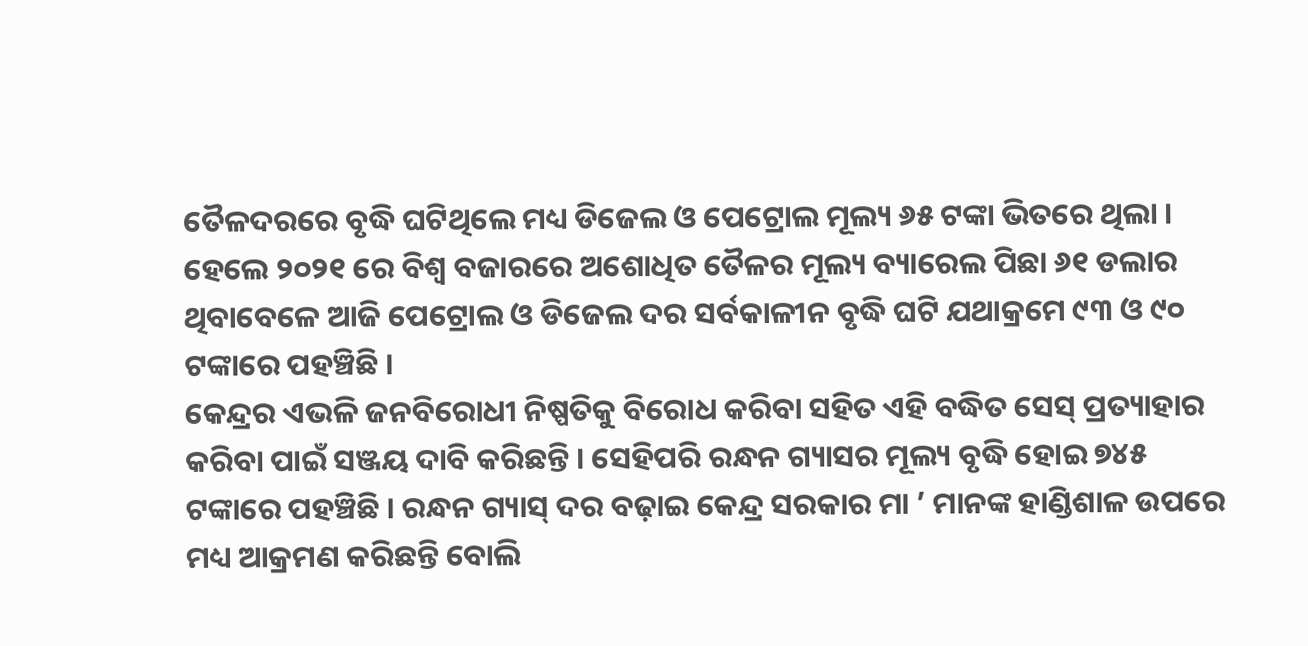ତୈଳଦରରେ ବୃଦ୍ଧି ଘଟିଥିଲେ ମଧ୍ୟ ଡିଜେଲ ଓ ପେଟ୍ରୋଲ ମୂଲ୍ୟ ୬୫ ଟଙ୍କା ଭିତରେ ଥିଲା । ହେଲେ ୨୦୨୧ ରେ ବିଶ୍ବ ବଜାରରେ ଅଶୋଧିତ ତୈଳର ମୂଲ୍ୟ ବ୍ୟାରେଲ ପିଛା ୬୧ ଡଲାର ଥିବାବେଳେ ଆଜି ପେଟ୍ରୋଲ ଓ ଡିଜେଲ ଦର ସର୍ବକାଳୀନ ବୃଦ୍ଧି ଘଟି ଯଥାକ୍ରମେ ୯୩ ଓ ୯୦ ଟଙ୍କାରେ ପହଞ୍ଚିଛି ।
କେନ୍ଦ୍ରର ଏଭଳି ଜନବିରୋଧୀ ନିଷ୍ପତିକୁ ବିରୋଧ କରିବା ସହିତ ଏହି ବଦ୍ଧିତ ସେସ୍ ପ୍ରତ୍ୟାହାର କରିବା ପାଇଁ ସଞ୍ଜୟ ଦାବି କରିଛନ୍ତି । ସେହିପରି ରନ୍ଧନ ଗ୍ୟାସର ମୂଲ୍ୟ ବୃଦ୍ଧି ହୋଇ ୭୪୫ ଟଙ୍କାରେ ପହଞ୍ଚିଛି । ରନ୍ଧନ ଗ୍ୟାସ୍ ଦର ବଢ଼ାଇ କେନ୍ଦ୍ର ସରକାର ମା ’ ମାନଙ୍କ ହାଣ୍ଡିଶାଳ ଉପରେ ମଧ୍ୟ ଆକ୍ରମଣ କରିଛନ୍ତି ବୋଲି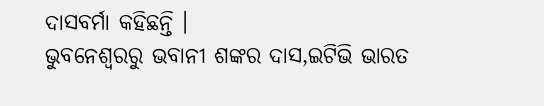ଦାସବର୍ମା କହିଛନ୍ତି ।
ଭୁବନେଶ୍ବରରୁ ଭବାନୀ ଶଙ୍କର ଦାସ,ଇଟିଭି ଭାରତ